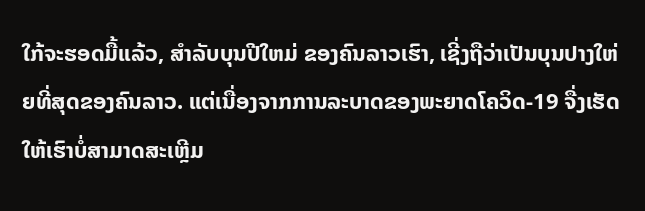ໃກ້ຈະຮອດມື້ແລ້ວ, ສຳລັບບຸນປີໃຫມ່ ຂອງຄົນລາວເຮົາ, ເຊີ່ງຖືວ່າເປັນບຸນປາງໃຫ່ຍທີ່ສຸດຂອງຄົນລາວ. ແຕ່ເນື່ອງຈາກການລະບາດຂອງພະຍາດໂຄວິດ-19 ຈື່ງເຮັດໃຫ້ເຮົາບໍ່ສາມາດສະເຫຼີມ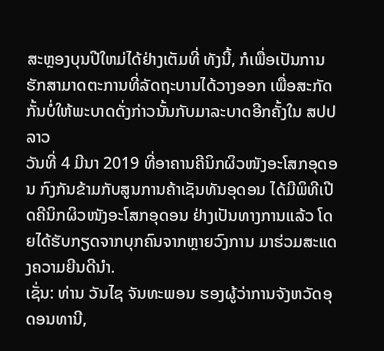ສະຫຼອງບຸນປີໃຫມ່ໄດ້ຢ່າງເຕັມທີ່ ທັງນີ້, ກໍເພື່ອເປັນການຮັກສາມາດຕະການທີ່ລັດຖະບານໄດ້ວາງອອກ ເພື່ອສະກັດກັ້ນບໍ່ໃຫ້ພະບາດດັ່ງກ່າວນັ້ນກັບມາລະບາດອີກຄັ້ງໃນ ສປປ ລາວ
ວັນທີ່ 4 ມີນາ 2019 ທີ່ອາຄານຄີນິກຜິວໜັງອະໂສກອຸດອນ ກົງກັນຂ້າມກັບສູນການຄ້າເຊັນທັນອຸດອນ ໄດ້ມີພິທີເປີດຄີນິກຜິວໜັງອະໂສກອຸດອນ ຢ່າງເປັນທາງການແລ້ວ ໂດຍໄດ້ຮັບກຽດຈາກບຸກຄົນຈາກຫຼາຍວົງການ ມາຮ່ວມສະແດງຄວາມຍີນດີນຳ.
ເຊັ່ນ: ທ່ານ ວັນໄຊ ຈັນທະພອນ ຮອງຜູ້ວ່າການຈັງຫວັດອຸດອນທານີ,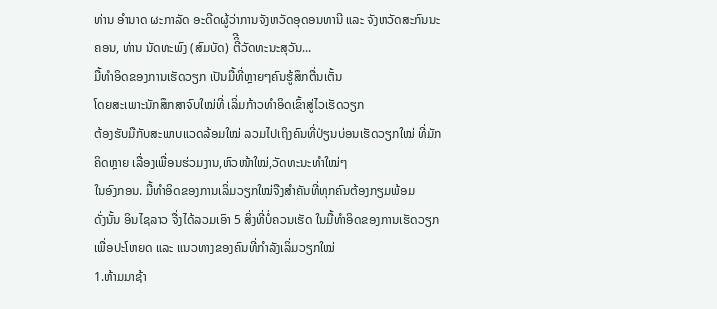ທ່ານ ອຳນາດ ຜະກາລັດ ອະດີດຜູ້ວ່າການຈັງຫວັດອຸດອນທານີ ແລະ ຈັງຫວັດສະກົນນະຄອນ, ທ່ານ ນັດທະພົງ (ສົມບັດ) ຕີິີວັດທະນະສຸວັນ...
ມື້ທຳອິດຂອງການເຮັດວຽກ ເປັນມື້ທີ່ຫຼາຍໆຄົນຮູ້ສຶກຕື່ນເຕັ້ນ
ໂດຍສະເພາະນັກສຶກສາຈົບໃໝ່ທີ່ ເລິ່ມກ້າວທໍາອິດເຂົ້າສູ່ໄວເຮັດວຽກ
ຕ້ອງຮັບມືກັບສະພາບແວດລ້ອມໃໝ່ ລວມໄປເຖິງຄົນທີ່ປ່ຽນບ່ອນເຮັດວຽກໃໝ່ ທີ່ມັກຄິດຫຼາຍ ເລື່ອງເພື່ອນຮ່ວມງານ,ຫົວໜ້າໃໝ່,ວັດທະນະທຳໃໝ່ໆ
ໃນອົງກອນ. ມື້ທຳອິດຂອງການເລິ່ມວຽກໃໝ່ຈືງສໍາຄັນທີ່ທຸກຄົນຕ້ອງກຽມພ້ອມ
ດັ່ງນັ້ນ ອິນໄຊລາວ ຈື່ງໄດ້ລວມເອົາ 5 ສິ່ງທີ່ບໍ່ຄວນເຮັດ ໃນມື້ທໍາອິດຂອງການເຮັດວຽກ ເພື່ອປະໂຫຍດ ແລະ ແນວທາງຂອງຄົນທີ່ກໍາລັງເລິ່ມວຽກໃໝ່
1.ຫ້າມມາຊ້າ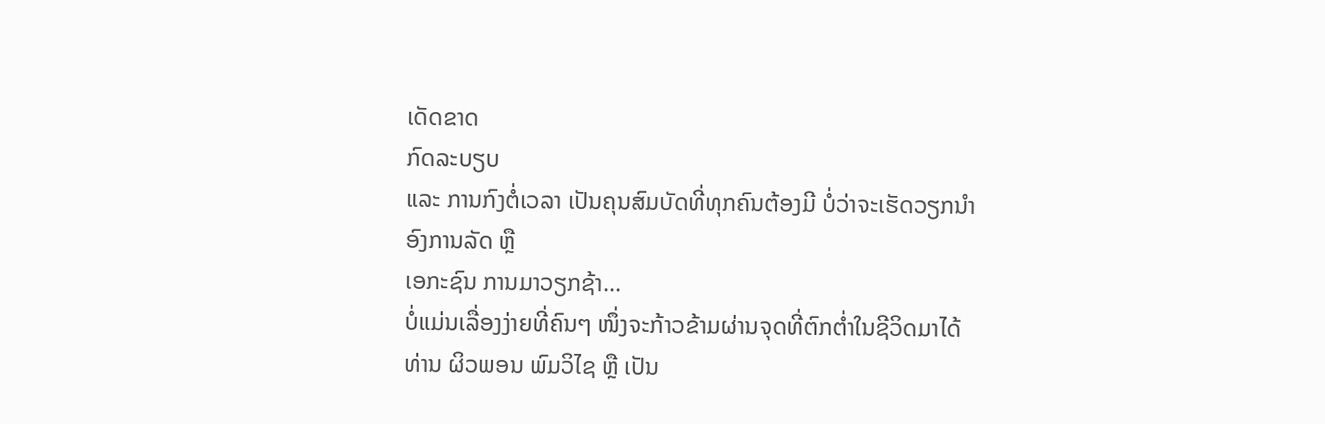ເດັດຂາດ
ກົດລະບຽບ
ແລະ ການກົງຕໍ່ເວລາ ເປັນຄຸນສົມບັດທີ່ທຸກຄົນຕ້ອງມີ ບໍ່ວ່າຈະເຮັດວຽກນໍາ ອົງການລັດ ຫຼື
ເອກະຊົນ ການມາວຽກຊ້າ...
ບໍ່ແມ່ນເລື່ອງງ່າຍທີ່ຄົນໆ ໜຶ່ງຈະກ້າວຂ້າມຜ່ານຈຸດທີ່ຕົກຕ່ຳໃນຊີວິດມາໄດ້ ທ່ານ ຜິວພອນ ພົມວິໄຊ ຫຼື ເປັນ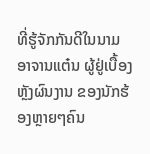ທີ່ຮູ້ຈັກກັນດີໃນນາມ ອາຈານແຕ໋ນ ຜູ້ຢູ່ເບື້ອງຫຼັງຜົນງານ ຂອງນັກຮ້ອງຫຼາຍໆຄົນ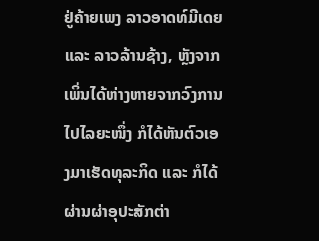ຢູ່ຄ້າຍເພງ ລາວອາດທ໌ມີເດຍ ແລະ ລາວລ້ານຊ້າງ, ຫຼັງຈາກເພິ່ນໄດ້ຫ່າງຫາຍຈາກວົງການໄປໄລຍະໜຶ່ງ ກໍໄດ້ຫັນຕົວເອງມາເຮັດທຸລະກິດ ແລະ ກໍໄດ້ຜ່ານຜ່າອຸປະສັກຕ່າ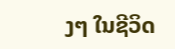ງໆ ໃນຊີວິດ